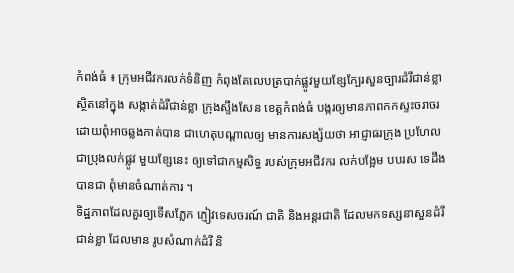កំពង់ធំ ៖ ក្រុមអជីវករលក់ទំនិញ កំពុងតែលេបត្របាក់ផ្លូវមួយខ្សែក្បែរសួនច្បារដំរីជាន់ខ្លា ស្ថិតនៅក្នុង សង្កាត់ដំរីជាន់ខ្លា ក្រុងស្ទឹងសែន ខេត្តកំពង់ធំ បង្ករឲ្យមានភាពកកស្ទះចរាចរ ដោយពុំអាចឆ្លងកាត់បាន ជាហេតុបណ្តាលឲ្យ មានការសង្ស័យថា អាជ្ញាធរក្រុង ប្រហែលជាប្រុងលក់ផ្លូវ មួយខ្សែនេះ ឲ្យទៅជាកម្មសិទ្ធ របស់ក្រុមអជីវករ លក់បង្អែម បបរស ទេដឹងបានជា ពុំមានចំណាត់ការ ។
ទិដ្ឋភាពដែលគួរឲ្យទើសភ្លែក ភ្ញៀវទេសចរណ៍ ជាតិ និងអន្តរជាតិ ដែលមកទស្សនាសួនដំរីជាន់ខ្លា ដែលមាន រូបសំណាក់ដំរី និ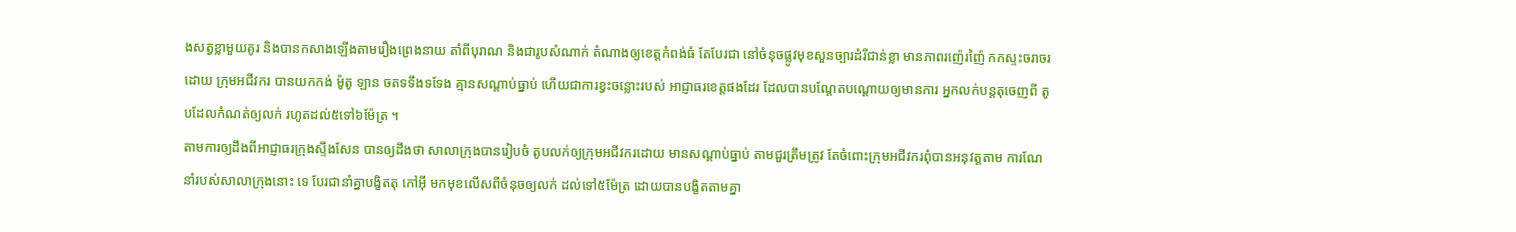ងសត្វខ្លាមួយគូរ និងបានកសាងឡើងតាមរឿងព្រេងនាយ តាំពីបុរាណ និងជារូបសំណាក់ តំណាងឲ្យខេត្តកំពង់ធំ តែបែរជា នៅចំនុចផ្លូវមុខសួនច្បារដំរីជាន់ខ្លា មានភាពរញ៉េរញ៉ៃ កកស្ទះចរាចរ ដោយ ក្រុមអជីវករ បានយកកង់ ម៉ូតូ ឡាន ចតទទឹងទទែង គ្មានសណ្តាប់ធ្នាប់ ហើយជាការខ្វះចន្លោះរបស់ អាជ្ញាធរខេត្តផងដែរ ដែលបានបណ្តែតបណ្តោយឲ្យមានការ អ្នកលក់បន្តតុចេញពី តូបដែលកំណត់ឲ្យលក់ រហូតដល់៥ទៅ៦ម៉ែត្រ ។
តាមការឲ្យដឹងពីអាជ្ញាធរក្រុងស្ទឹងសែន បានឲ្យដឹងថា សាលាក្រុងបានរៀបចំ តូបលក់ឲ្យក្រុមអជីវករដោយ មានសណ្តាប់ធ្នាប់ តាមជួរត្រឹមត្រូវ តែចំពោះក្រុមអជីវករពុំបានអនុវត្តតាម ការណែនាំរបស់សាលាក្រុងនោះ ទេ បែរជានាំគ្នាបង្ខិតតុ កៅអ៊ី មកមុខលើសពីចំនុចឲ្យលក់ ដល់ទៅ៥ម៉ែត្រ ដោយបានបង្ខិតតាមគ្នា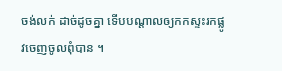ចង់លក់ ដាច់ដូចគ្នា ទើបបណ្តាលឲ្យកកស្ទះរកផ្លូវចេញចូលពុំបាន ។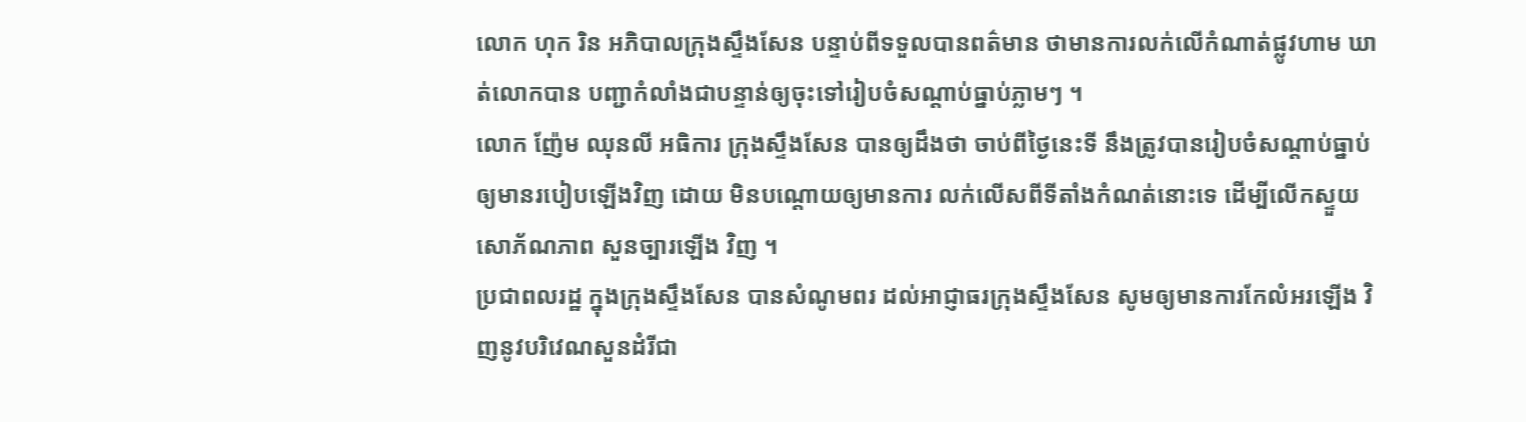លោក ហុក រិន អភិបាលក្រុងស្ទឹងសែន បន្ទាប់ពីទទួលបានពត៌មាន ថាមានការលក់លើកំណាត់ផ្លូវហាម ឃាត់លោកបាន បញ្ជាកំលាំងជាបន្ទាន់ឲ្យចុះទៅរៀបចំសណ្តាប់ធ្នាប់ភ្លាមៗ ។
លោក ញ៉ែម ឈុនលី អធិការ ក្រុងស្ទឹងសែន បានឲ្យដឹងថា ចាប់ពីថ្ងៃនេះទី នឹងត្រូវបានរៀបចំសណ្តាប់ធ្នាប់ ឲ្យមានរបៀបឡើងវិញ ដោយ មិនបណ្តោយឲ្យមានការ លក់លើសពីទីតាំងកំណត់នោះទេ ដើម្បីលើកស្ទួយសោភ័ណភាព សួនច្បារឡើង វិញ ។
ប្រជាពលរដ្ឋ ក្នុងក្រុងស្ទឹងសែន បានសំណូមពរ ដល់អាជ្ញាធរក្រុងស្ទឹងសែន សូមឲ្យមានការកែលំអរឡើង វិញនូវបរិវេណសួនដំរីជា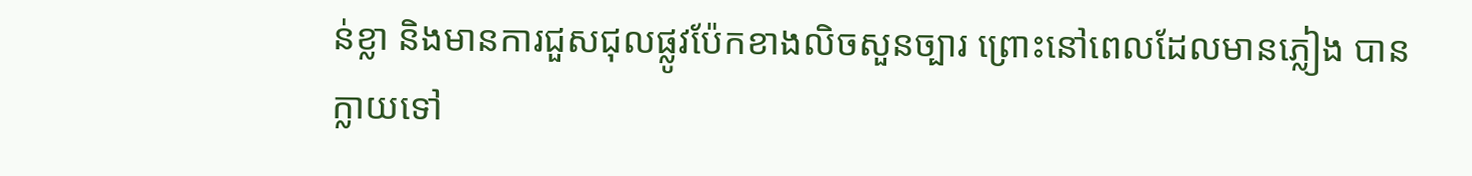ន់ខ្លា និងមានការជួសជុលផ្លូវប៉ែកខាងលិចសួនច្បារ ព្រោះនៅពេលដែលមានភ្លៀង បានក្លាយទៅ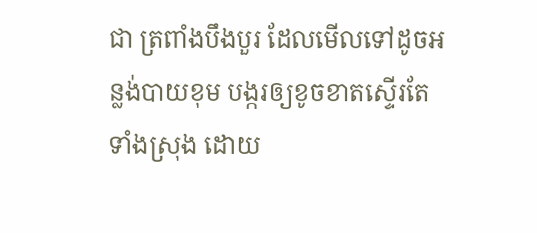ជា ត្រពាំងបឹងបួរ ដែលមើលទៅដូចអន្លង់បាយខុម បង្ករឲ្យខូចខាតស្ទើរតែទាំងស្រុង ដោយ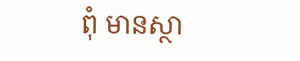ពុំ មានស្ថា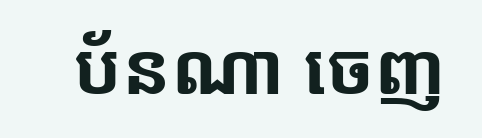ប័នណា ចេញ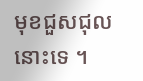មុខជួសជុលនោះទេ ។